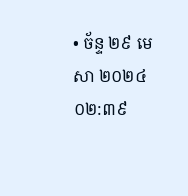• ច័ន្ទ ២៩ មេសា ២០២៤ ០២:៣៩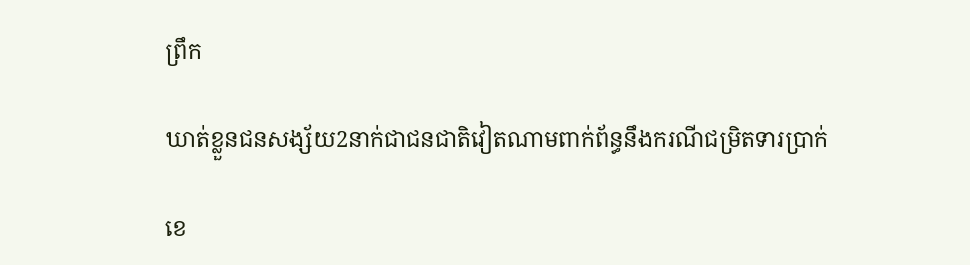ព្រឹក

ឃាត់ខ្លួនជនសង្ស័យ2នាក់ជាជនជាតិវៀតណាមពាក់ព័ន្ធនឹងករណីជម្រិតទារប្រាក់

ខេ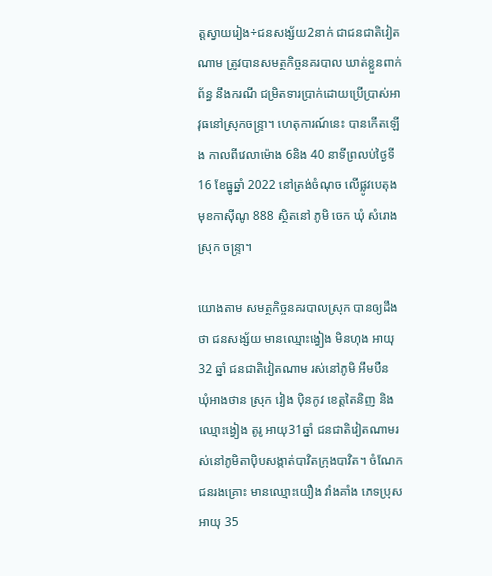ត្តស្វាយរៀង÷ជនសង្ស័យ2នាក់ ជាជនជាតិវៀតណាម ត្រូវបានសមត្ថកិច្ចនគរបាល ឃាត់ខ្លួនពាក់ព័ន្ធ នឹងករណី ជម្រិតទារប្រាក់ដោយប្រើប្រាស់អាវុធនៅស្រុកចន្ទ្រា។ ហេតុការណ៍នេះ បានកើតឡើង កាលពីវេលាម៉ោង 6និង 40 នាទីព្រលប់ថ្ងៃទី 16 ខែធ្នូឆ្នាំ 2022 នៅត្រង់ចំណុច លើផ្លូវបេតុង មុខកាស៊ីណូ 888 ស្ថិតនៅ ភូមិ ចេក ឃុំ សំរោង ស្រុក ចន្ទ្រា។

យោងតាម សមត្ថកិច្ចនគរបាលស្រុក បានឲ្យដឹងថា ជនសង្ស័យ មានឈ្មោះង្វៀង មិនហុង អាយុ 32 ឆ្នាំ ជនជាតិវៀតណាម រស់នៅភូមិ អឹមបឺន ឃុំអាងថាន ស្រុក វៀង ប៉ិនកូវ ខេត្តតៃនិញ និងឈ្មោះង្វៀង តូរូ អាយុ31ឆ្នាំ ជនជាតិវៀតណាមរស់នៅភូមិតាប៉ិបសង្កាត់បាវិតក្រុងបាវិត។ ចំណែកជនរងគ្រោះ មានឈ្មោះយឿង វាំងគាំង ភេទប្រុស អាយុ 35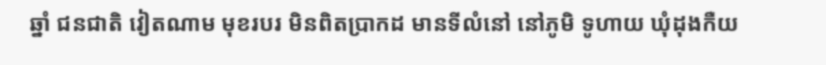ឆ្នាំ ជនជាតិ វៀតណាម មុខរបរ មិនពិតប្រាកដ មានទីលំនៅ នៅភូមិ ទូហាយ ឃុំដុងកឺយ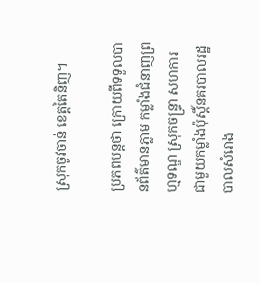ស្រុកចូវចាន់ ខេត្តតៃនិញ។

ប្រភពបន្តថា ក្រោយពីទទួលបានព័ត៌មានភ្លាម កម្លាំងជំនាញព្រហ្មទណ្ឌ ស្រុកចន្ទ្រា សហការជាមួយកម្លាំងប៉ុស្តិ៍នគរបាលរដ្ឋបាលសំរោង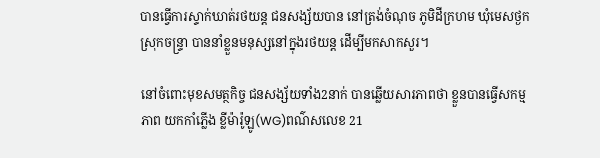បានធ្វើការស្ទាក់ឃាត់រថយន្ត ជនសង្ស័យបាន នៅត្រង់ចំណុច ភូមិដីក្រហម ឃុំមេសថ្ងក ស្រុកចន្ទ្រា បាននាំខ្លួនមនុស្សនៅក្នុងរថយន្ត ដើម្បីមកសាកសួរ។

នៅចំពោះមុខសមត្ថកិច្ច ជនសង្ស័យទាំង2នាក់ បានឆ្លើយសារភាពថា ខ្លួនបានធ្វើសកម្មភាព យកកាំភ្លើង ខ្លីម៉ារ៉ូឡូ(WG)ពណ៌សលេខ 21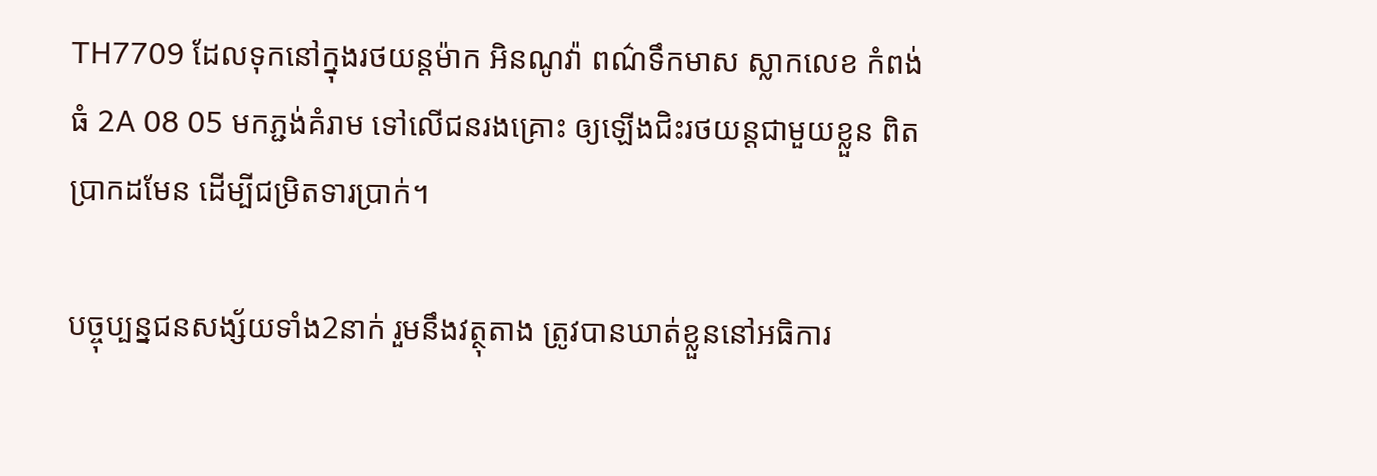TH7709 ដែលទុកនៅក្នុងរថយន្តម៉ាក អិនណូវ៉ា ពណ៌ទឹកមាស ស្លាកលេខ កំពង់ធំ 2A 08 05 មកភ្ជង់គំរាម ទៅលើជនរងគ្រោះ ឲ្យឡើងជិះរថយន្តជាមួយខ្លួន ពិតប្រាកដមែន ដើម្បីជម្រិតទារប្រាក់។

បច្ចុប្បន្នជនសង្ស័យទាំង2នាក់ រួមនឹងវត្ថុតាង ត្រូវបានឃាត់ខ្លួននៅអធិការ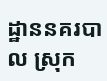ដ្ឋាននគរបាល ស្រុក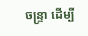ចន្ទ្រា ដើម្បី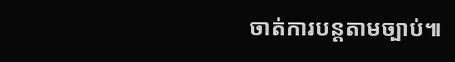ចាត់ការបន្តតាមច្បាប់៕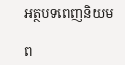អត្ថបទពេញនិយម

ព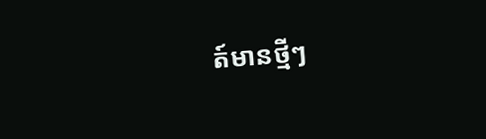ត៍មានថ្មីៗ